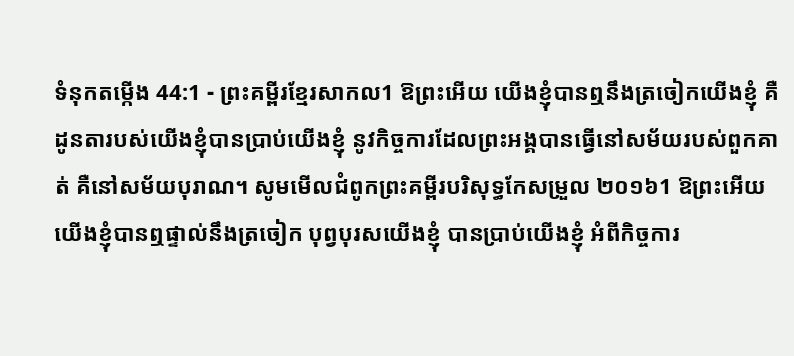ទំនុកតម្កើង 44:1 - ព្រះគម្ពីរខ្មែរសាកល1 ឱព្រះអើយ យើងខ្ញុំបានឮនឹងត្រចៀកយើងខ្ញុំ គឺដូនតារបស់យើងខ្ញុំបានប្រាប់យើងខ្ញុំ នូវកិច្ចការដែលព្រះអង្គបានធ្វើនៅសម័យរបស់ពួកគាត់ គឺនៅសម័យបុរាណ។ សូមមើលជំពូកព្រះគម្ពីរបរិសុទ្ធកែសម្រួល ២០១៦1 ឱព្រះអើយ យើងខ្ញុំបានឮផ្ទាល់នឹងត្រចៀក បុព្វបុរសយើងខ្ញុំ បានប្រាប់យើងខ្ញុំ អំពីកិច្ចការ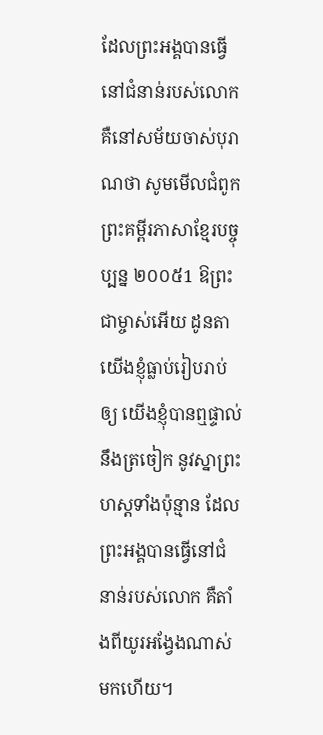ដែលព្រះអង្គបានធ្វើ នៅជំនាន់របស់លោក គឺនៅសម័យចាស់បុរាណថា សូមមើលជំពូកព្រះគម្ពីរភាសាខ្មែរបច្ចុប្បន្ន ២០០៥1 ឱព្រះជាម្ចាស់អើយ ដូនតាយើងខ្ញុំធ្លាប់រៀបរាប់ឲ្យ យើងខ្ញុំបានឮផ្ទាល់នឹងត្រចៀក នូវស្នាព្រះហស្ដទាំងប៉ុន្មាន ដែលព្រះអង្គបានធ្វើនៅជំនាន់របស់លោក គឺតាំងពីយូរអង្វែងណាស់មកហើយ។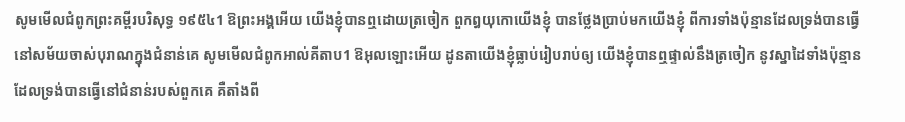សូមមើលជំពូកព្រះគម្ពីរបរិសុទ្ធ ១៩៥៤1 ឱព្រះអង្គអើយ យើងខ្ញុំបានឮដោយត្រចៀក ពួកឰយុកោយើងខ្ញុំ បានថ្លែងប្រាប់មកយើងខ្ញុំ ពីការទាំងប៉ុន្មានដែលទ្រង់បានធ្វើ នៅសម័យចាស់បុរាណក្នុងជំនាន់គេ សូមមើលជំពូកអាល់គីតាប1 ឱអុលឡោះអើយ ដូនតាយើងខ្ញុំធ្លាប់រៀបរាប់ឲ្យ យើងខ្ញុំបានឮផ្ទាល់នឹងត្រចៀក នូវស្នាដៃទាំងប៉ុន្មាន ដែលទ្រង់បានធ្វើនៅជំនាន់របស់ពួកគេ គឺតាំងពី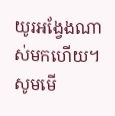យូរអង្វែងណាស់មកហើយ។ សូមមើ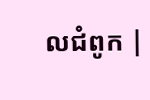លជំពូក |